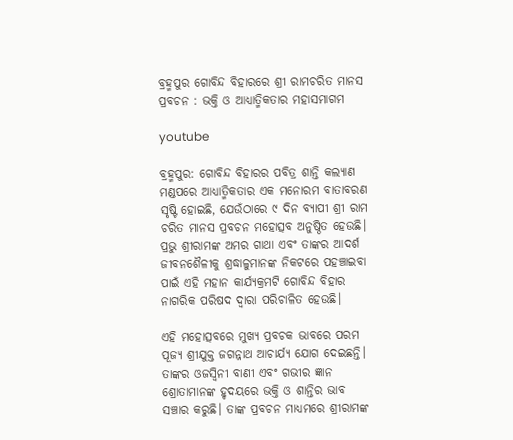ବ୍ରହ୍ମପୁର ଗୋବିନ୍ଦ ବିହାରରେ ଶ୍ରୀ ରାମଚରିତ ମାନସ ପ୍ରବଚନ : ଭକ୍ତି ଓ ଆଧ୍ୟାତ୍ମିକତାର ମହାସମାଗମ

youtube

ବ୍ରହ୍ମପୁର: ଗୋବିନ୍ଦ ବିହାରର ପବିତ୍ର ଶାନ୍ତି କଲ୍ୟାଣ ମଣ୍ଡପରେ ଆଧ୍ୟାତ୍ମିକତାର ଏକ ମନୋରମ ବାତାବରଣ ସୃଷ୍ଟି ହୋଇଛି, ଯେଉଁଠାରେ ୯ ଦିନ ବ୍ୟାପୀ ଶ୍ରୀ ରାମ ଚରିତ ମାନସ ପ୍ରବଚନ ମହୋତ୍ସବ ଅନୁଷ୍ଠିତ ହେଉଛି। ପ୍ରଭୁ ଶ୍ରୀରାମଙ୍କ ଅମର ଗାଥା ଏବଂ ତାଙ୍କର ଆଦର୍ଶ ଜୀବନଶୈଳୀକୁ ଶ୍ରଦ୍ଧାଳୁମାନଙ୍କ ନିକଟରେ ପହଞ୍ଚାଇବା ପାଇଁ ଏହି ମହାନ କାର୍ଯ୍ୟକ୍ରମଟି ଗୋବିନ୍ଦ ବିହାର ନାଗରିକ ପରିଷଦ ଦ୍ୱାରା ପରିଚାଳିତ ହେଉଛି।

ଏହି ମହୋତ୍ସବରେ ମୁଖ୍ୟ ପ୍ରବଚକ ଭାବରେ ପରମ ପୂଜ୍ୟ ଶ୍ରୀଯୁକ୍ତ ଜଗନ୍ନାଥ ଆଚାର୍ଯ୍ୟ ଯୋଗ ଦେଇଛନ୍ତି। ତାଙ୍କର ଓଜସ୍ୱିନୀ ବାଣୀ ଏବଂ ଗଭୀର ଜ୍ଞାନ ଶ୍ରୋତାମାନଙ୍କ ହୃଦୟରେ ଭକ୍ତି ଓ ଶାନ୍ତିର ଭାବ ସଞ୍ଚାର କରୁଛି। ତାଙ୍କ ପ୍ରବଚନ ମାଧ୍ୟମରେ ଶ୍ରୀରାମଙ୍କ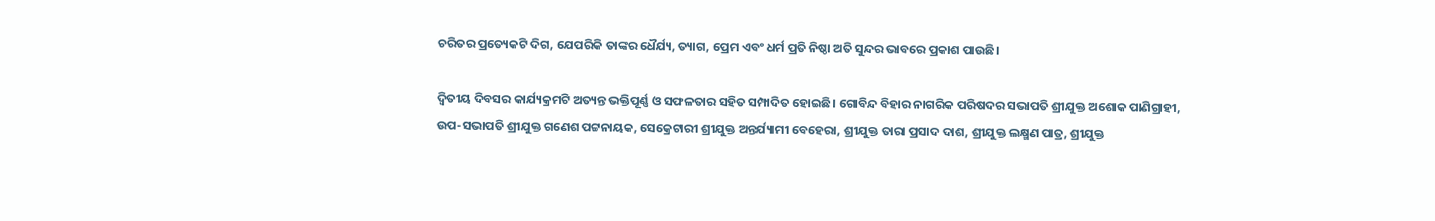ଚରିତର ପ୍ରତ୍ୟେକଟି ଦିଗ, ଯେପରିକି ତାଙ୍କର ଧୈର୍ଯ୍ୟ, ତ୍ୟାଗ, ପ୍ରେମ ଏବଂ ଧର୍ମ ପ୍ରତି ନିଷ୍ଠା ଅତି ସୁନ୍ଦର ଭାବରେ ପ୍ରକାଶ ପାଉଛି।

ଦ୍ୱିତୀୟ ଦିବସର କାର୍ଯ୍ୟକ୍ରମଟି ଅତ୍ୟନ୍ତ ଭକ୍ତିପୂର୍ଣ୍ଣ ଓ ସଫଳତାର ସହିତ ସମ୍ପାଦିତ ହୋଇଛି। ଗୋବିନ୍ଦ ବିହାର ନାଗରିକ ପରିଷଦର ସଭାପତି ଶ୍ରୀଯୁକ୍ତ ଅଶୋକ ପାଣିଗ୍ରାହୀ, ଉପ-ସଭାପତି ଶ୍ରୀଯୁକ୍ତ ଗଣେଶ ପଟ୍ଟନାୟକ, ସେକ୍ରେଟାରୀ ଶ୍ରୀଯୁକ୍ତ ଅନ୍ତର୍ଯ୍ୟାମୀ ବେହେରା, ଶ୍ରୀଯୁକ୍ତ ତାରା ପ୍ରସାଦ ଦାଶ, ଶ୍ରୀଯୁକ୍ତ ଲକ୍ଷ୍ମଣ ପାତ୍ର, ଶ୍ରୀଯୁକ୍ତ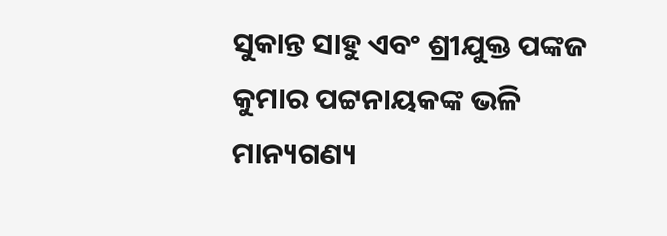ସୁକାନ୍ତ ସାହୁ ଏବଂ ଶ୍ରୀଯୁକ୍ତ ପଙ୍କଜ କୁମାର ପଟ୍ଟନାୟକଙ୍କ ଭଳି ମାନ୍ୟଗଣ୍ୟ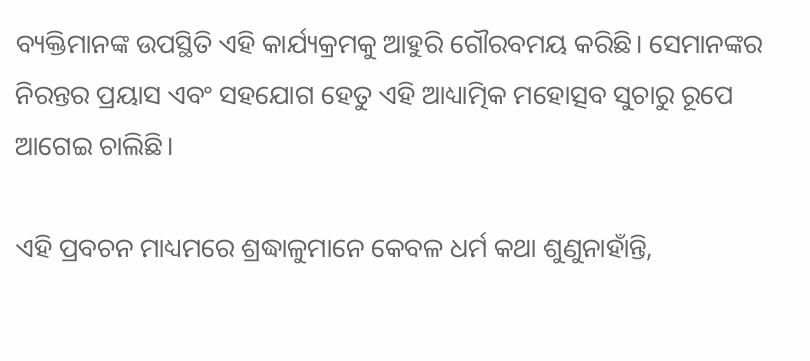ବ୍ୟକ୍ତିମାନଙ୍କ ଉପସ୍ଥିତି ଏହି କାର୍ଯ୍ୟକ୍ରମକୁ ଆହୁରି ଗୌରବମୟ କରିଛି। ସେମାନଙ୍କର ନିରନ୍ତର ପ୍ରୟାସ ଏବଂ ସହଯୋଗ ହେତୁ ଏହି ଆଧ୍ୟାତ୍ମିକ ମହୋତ୍ସବ ସୁଚାରୁ ରୂପେ ଆଗେଇ ଚାଲିଛି।

ଏହି ପ୍ରବଚନ ମାଧ୍ୟମରେ ଶ୍ରଦ୍ଧାଳୁମାନେ କେବଳ ଧର୍ମ କଥା ଶୁଣୁନାହାଁନ୍ତି,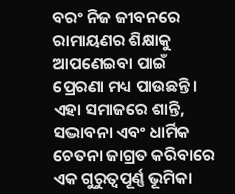ବରଂ ନିଜ ଜୀବନରେ ରାମାୟଣର ଶିକ୍ଷାକୁ ଆପଣେଇବା ପାଇଁ ପ୍ରେରଣା ମଧ୍ୟ ପାଉଛନ୍ତି। ଏହା ସମାଜରେ ଶାନ୍ତି, ସଦ୍ଭାବନା ଏବଂ ଧାର୍ମିକ ଚେତନା ଜାଗ୍ରତ କରିବାରେ ଏକ ଗୁରୁତ୍ୱପୂର୍ଣ୍ଣ ଭୂମିକା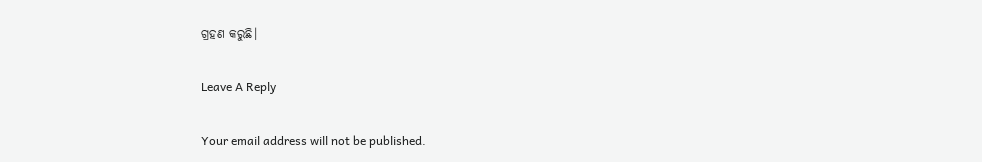ଗ୍ରହଣ କରୁଛି।

Leave A Reply

Your email address will not be published.